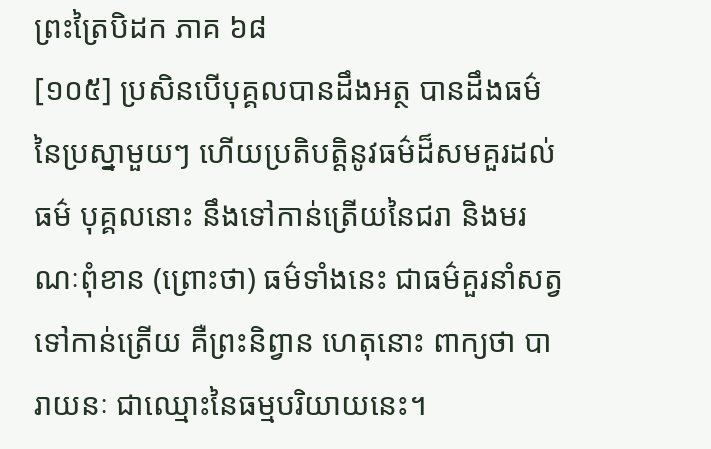ព្រះត្រៃបិដក ភាគ ៦៨
[១០៥] ប្រសិនបើបុគ្គលបានដឹងអត្ថ បានដឹងធម៌ នៃប្រស្នាមួយៗ ហើយប្រតិបត្តិនូវធម៌ដ៏សមគួរដល់ធម៌ បុគ្គលនោះ នឹងទៅកាន់ត្រើយនៃជរា និងមរណៈពុំខាន (ព្រោះថា) ធម៌ទាំងនេះ ជាធម៌គួរនាំសត្វទៅកាន់ត្រើយ គឺព្រះនិព្វាន ហេតុនោះ ពាក្យថា បារាយនៈ ជាឈ្មោះនៃធម្មបរិយាយនេះ។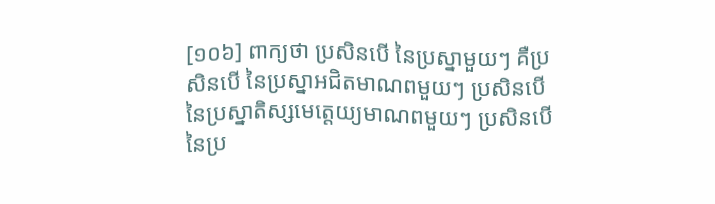[១០៦] ពាក្យថា ប្រសិនបើ នៃប្រស្នាមួយៗ គឺប្រសិនបើ នៃប្រស្នាអជិតមាណពមួយៗ ប្រសិនបើ នៃប្រស្នាតិស្សមេត្តេយ្យមាណពមួយៗ ប្រសិនបើ នៃប្រ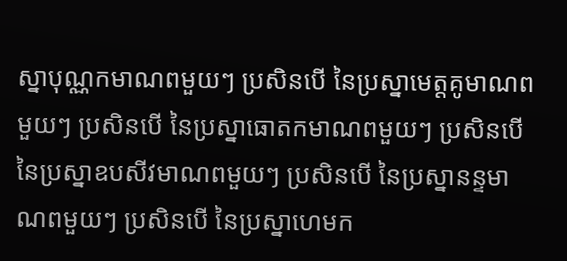ស្នាបុណ្ណកមាណពមួយៗ ប្រសិនបើ នៃប្រស្នាមេត្តគូមាណពមួយៗ ប្រសិនបើ នៃប្រស្នាធោតកមាណពមួយៗ ប្រសិនបើ នៃប្រស្នាឧបសីវមាណពមួយៗ ប្រសិនបើ នៃប្រស្នានន្ទមាណពមួយៗ ប្រសិនបើ នៃប្រស្នាហេមក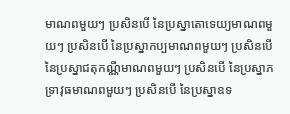មាណពមួយៗ ប្រសិនបើ នៃប្រស្នាតោទេយ្យមាណពមួយៗ ប្រសិនបើ នៃប្រស្នាកប្បមាណពមួយៗ ប្រសិនបើ នៃប្រស្នាជតុកណ្ណីមាណពមួយៗ ប្រសិនបើ នៃប្រស្នាភទ្រាវុធមាណពមួយៗ ប្រសិនបើ នៃប្រស្នាឧទ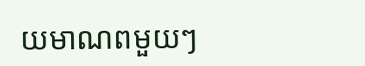យមាណពមួយៗ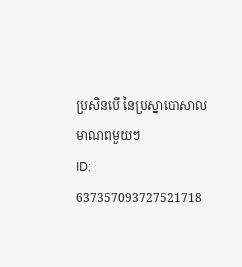ប្រសិនបើ នៃប្រស្នាបោសាលមាណពមួយៗ
ID: 637357093727521718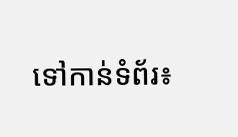ទៅកាន់ទំព័រ៖